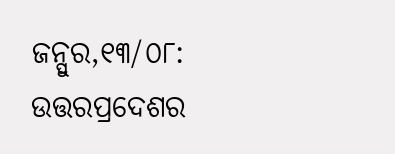ଜନ୍ପୁର,୧୩/୦୮: ଉତ୍ତରପ୍ରଦେଶର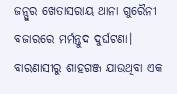ଜନ୍ପୁର ଖେତାସରାୟ ଥାନା ଗୁରୈନୀ ବଜାରରେ ମର୍ମନ୍ତୁଦ ଦୁର୍ଘଟଣା। ବାରଣାସୀରୁ ଶାହଗଞ୍ଜ ଯାଉଥିବା ଏକ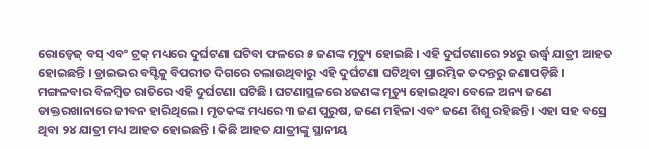ରୋଡ୍ୱେଜ୍ ବସ୍ ଏବଂ ଟ୍ରକ୍ ମଧ୍ୟରେ ଦୁର୍ଘଟଣା ଘଟିବା ଫଳରେ ୫ ଜଣଙ୍କ ମୃତ୍ୟୁ ହୋଇଛି । ଏହି ଦୁର୍ଘଟଣାରେ ୨୪ରୁ ଉର୍ଦ୍ଧ୍ୱ ଯାତ୍ରୀ ଆହତ ହୋଇଛନ୍ତି । ଡ୍ରାଇଭର ବସ୍ଟିକୁ ବିପରୀତ ଦିଗରେ ଚଲାଉଥିବାରୁ ଏହି ଦୁର୍ଘଟଣା ଘଟିଥିବା ପ୍ରାରମ୍ଭିକ ତଦନ୍ତରୁ ଜଣାପଡ଼ିଛି ।
ମଙ୍ଗଳବାର ବିଳମ୍ୱିତ ରାତିରେ ଏହି ଦୁର୍ଘଟଣା ଘଟିଛି । ଘଟଣାସ୍ଥଳରେ ୪ଜଣଙ୍କ ମୃତ୍ୟୁ ହୋଇଥିବା ବେଳେ ଅନ୍ୟ ଜଣେ ଡାକ୍ତରଖାନାରେ ଜୀବନ ହାରିଥିଲେ । ମୃତକଙ୍କ ମଧ୍ୟରେ ୩ ଜଣ ପୁରୁଷ, ଜଣେ ମହିଳା ଏବଂ ଜଣେ ଶିଶୁ ରହିଛନ୍ତି । ଏହା ସହ ବସ୍ରେ ଥିବା ୨୪ ଯାତ୍ରୀ ମଧ୍ୟ ଆହତ ହୋଇଛନ୍ତି । କିଛି ଆହତ ଯାତ୍ରୀଙ୍କୁ ସ୍ଥାନୀୟ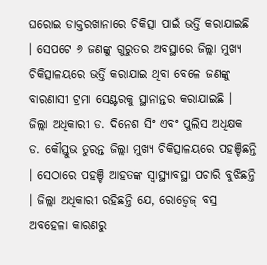ଘରୋଇ ଡାକ୍ତରଖାନାରେ ଚିକିତ୍ସା ପାଇଁ ଭର୍ତ୍ତି କରାଯାଇଛି । ସେପଟେ ୬ ଜଣଙ୍କୁ ଗୁରୁତର ଅବସ୍ଥାରେ ଜିଲ୍ଲା ମୁଖ୍ୟ ଚିକିତ୍ସାଳୟରେ ଭର୍ତ୍ତି କରାଯାଇ ଥିବା ବେଳେ ଜଣଙ୍କୁ ବାରଣାସୀ ଟ୍ରମା ସେଣ୍ଟରକୁ ସ୍ଥାନାନ୍ତର କରାଯାଇଛି ।
ଜିଲ୍ଲା ଅଧିକାରୀ ଡ. ଦିନେଶ ସିଂ ଏବଂ ପୁଲିସ ଅଧିକ୍ଷକ ଡ. କୌସ୍ତୁଭ ତୁରନ୍ତ ଜିଲ୍ଲା ମୁଖ୍ୟ ଚିକିତ୍ସାଳୟରେ ପହଞ୍ଚିଛନ୍ତି । ସେଠାରେ ପହଞ୍ଚି ଆହତଙ୍କ ସ୍ୱାସ୍ଥ୍ୟାବସ୍ଥା ପଚାରି ବୁଝିଛନ୍ତି । ଜିଲ୍ଲା ଅଧିକାରୀ ରହିଛନ୍ତି ଯେ, ରୋଡ୍ୱେଜ୍ ବସ୍ର ଅବହେଳା କାରଣରୁ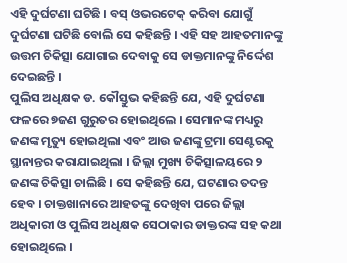ଏହି ଦୁର୍ଘଟଣା ଘଟିଛି । ବସ୍ ଓଭରଟେକ୍ କରିବା ଯୋଗୁଁ ଦୁର୍ଘଟଣା ଘଟିଛି ବୋଲି ସେ କହିଛନ୍ତି । ଏହି ସହ ଆହତମାନଙ୍କୁ ଉତ୍ତମ ଚିକିତ୍ସା ଯୋଗାଇ ଦେବାକୁ ସେ ଡାକ୍ତମାନଙ୍କୁ ନିର୍ଦ୍ଦେଶ ଦେଇଛନ୍ତି ।
ପୁଲିସ ଅଧିକ୍ଷକ ଡ. କୌସ୍ତୁଭ କହିଛନ୍ତି ଯେ, ଏହି ଦୁର୍ଘଟଣା ଫଳରେ ୭ଜଣ ଗୁରୁତର ହୋଇଥିଲେ । ସେମାନଙ୍କ ମଧ୍ୟରୁ ଜଣଙ୍କ ମୃତ୍ୟୁ ହୋଇଥିଲା ଏବଂ ଆଉ ଜଣଙ୍କୁ ଟ୍ରମା ସେଣ୍ଟରକୁ ସ୍ଥାନାନ୍ତର କରାଯାଇଥିଲା । ଜିଲ୍ଲା ମୁଖ୍ୟ ଚିକିତ୍ସାଳୟରେ ୨ ଜଣଙ୍କ ଚିକିତ୍ସା ଚାଲିଛି । ସେ କହିଛନ୍ତି ଯେ, ଘଟଣାର ତଦନ୍ତ ହେବ । ଚାକ୍ତଖାନାରେ ଆହତଙ୍କୁ ଦେଖିବା ପରେ ଜିଲ୍ଲା ଅଧିକାରୀ ଓ ପୁଲିସ ଅଧିକ୍ଷକ ସେଠାକାର ଡାକ୍ତରଙ୍କ ସହ କଥା ହୋଇଥିଲେ ।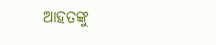ଆହତଙ୍କୁ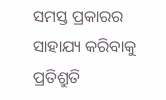ସମସ୍ତ ପ୍ରକାରର ସାହାଯ୍ୟ କରିବାକୁ ପ୍ରତିଶ୍ରୁତି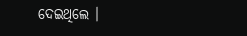ଦେଇଥିଲେ ।